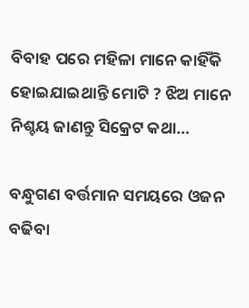ବିବାହ ପରେ ମହିଳା ମାନେ କାହିଁକି ହୋଇଯାଇଥାନ୍ତି ମୋଟି ? ଝିଅ ମାନେ ନିଶ୍ଚୟ ଜାଣନ୍ତୁ ସିକ୍ରେଟ କଥା…

ବନ୍ଧୁଗଣ ବର୍ତ୍ତମାନ ସମୟରେ ଓଜନ ବଢିବା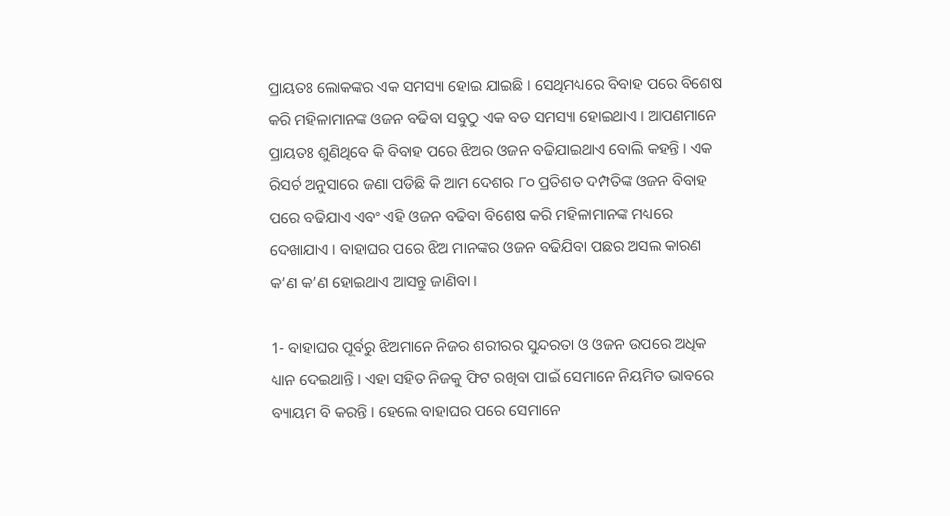ପ୍ରାୟତଃ ଲୋକଙ୍କର ଏକ ସମସ୍ୟା ହୋଇ ଯାଇଛି । ସେଥିମଧ୍ୟରେ ବିବାହ ପରେ ବିଶେଷ କରି ମହିଳାମାନଙ୍କ ଓଜନ ବଢିବା ସବୁଠୁ ଏକ ବଡ ସମସ୍ୟା ହୋଇଥାଏ । ଆପଣମାନେ ପ୍ରାୟତଃ ଶୁଣିଥିବେ କି ବିବାହ ପରେ ଝିଅର ଓଜନ ବଢିଯାଇଥାଏ ବୋଲି କହନ୍ତି । ଏକ ରିସର୍ଚ ଅନୁସାରେ ଜଣା ପଡିଛି କି ଆମ ଦେଶର ୮୦ ପ୍ରତିଶତ ଦମ୍ପତିଙ୍କ ଓଜନ ବିବାହ ପରେ ବଢିଯାଏ ଏବଂ ଏହି ଓଜନ ବଢିବା ବିଶେଷ କରି ମହିଳାମାନଙ୍କ ମଧ୍ୟରେ ଦେଖାଯାଏ । ବାହାଘର ପରେ ଝିଅ ମାନଙ୍କର ଓଜନ ବଢିଯିବା ପଛର ଅସଲ କାରଣ କ’ଣ କ’ଣ ହୋଇଥାଏ ଆସନ୍ତୁ ଜାଣିବା ।

1- ବାହାଘର ପୂର୍ବରୁ ଝିଅମାନେ ନିଜର ଶରୀରର ସୁନ୍ଦରତା ଓ ଓଜନ ଉପରେ ଅଧିକ ଧ୍ୟାନ ଦେଇଥାନ୍ତି । ଏହା ସହିତ ନିଜକୁ ଫିଟ ରଖିବା ପାଇଁ ସେମାନେ ନିୟମିତ ଭାବରେ ବ୍ୟାୟମ ବି କରନ୍ତି । ହେଲେ ବାହାଘର ପରେ ସେମାନେ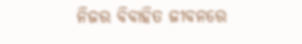ନିଜର ବିବାହିତ ଜୀବନରେ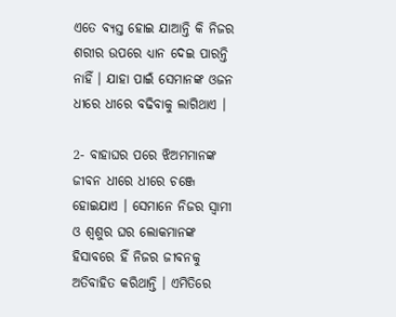ଏତେ ବ୍ୟସ୍ତ ହୋଇ ଯାଆନ୍ତି କି ନିଜର ଶରୀର ଉପରେ ଧ୍ୟାନ ଦେଇ ପାରନ୍ତି ନାହିଁ । ଯାହା ପାଇଁ ସେମାନଙ୍କ ଓଜନ ଧୀରେ ଧୀରେ ବଢିବାକୁ ଲାଗିଥାଏ ।

2- ବାହାଘର ପରେ ଝିଅମମାନଙ୍କ ଜୀବନ ଧୀରେ ଧୀରେ ଚଞ୍ଜେ ହୋଇଯାଏ । ସେମାନେ ନିଜର ସ୍ଵାମୀ ଓ ଶ୍ଵଶୁର ଘର ଲୋକମାନଙ୍କ ହିସାବରେ ହିଁ ନିଜର ଜୀବନକୁ ଅତିବାହିତ କରିଥାନ୍ତି । ଏମିତିରେ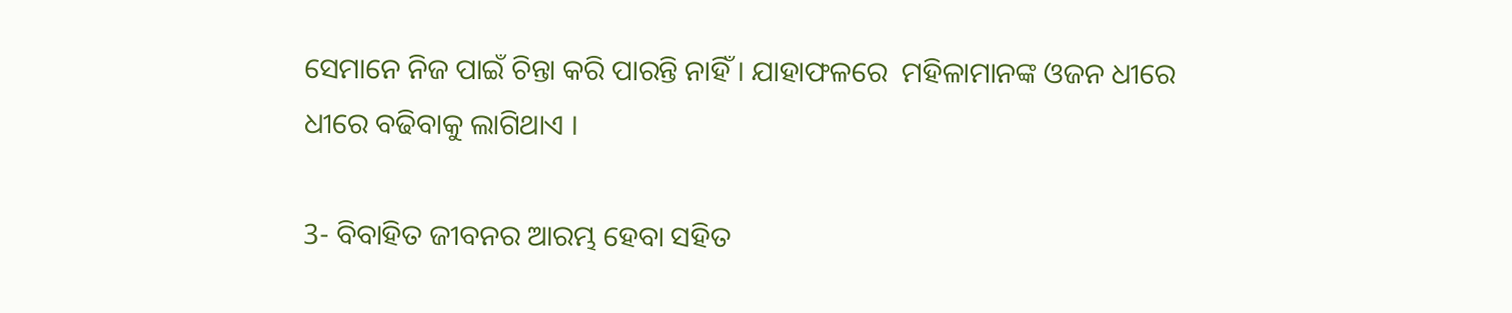ସେମାନେ ନିଜ ପାଇଁ ଚିନ୍ତା କରି ପାରନ୍ତି ନାହିଁ । ଯାହାଫଳରେ  ମହିଳାମାନଙ୍କ ଓଜନ ଧୀରେ ଧୀରେ ବଢିବାକୁ ଲାଗିଥାଏ ।

3- ବିବାହିତ ଜୀବନର ଆରମ୍ଭ ହେବା ସହିତ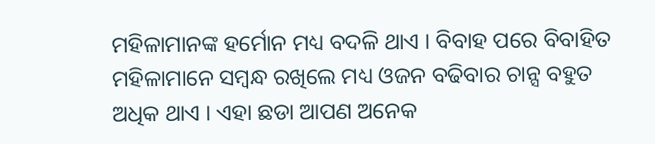ମହିଳାମାନଙ୍କ ହର୍ମୋନ ମଧ୍ୟ ବଦଳି ଥାଏ । ବିବାହ ପରେ ବିବାହିତ ମହିଳାମାନେ ସମ୍ବନ୍ଧ ରଖିଲେ ମଧ୍ୟ ଓଜନ ବଢିବାର ଚାନ୍ସ ବହୁତ ଅଧିକ ଥାଏ । ଏହା ଛଡା ଆପଣ ଅନେକ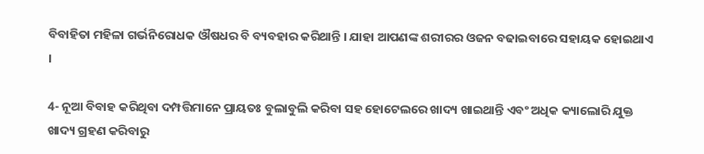ବିବାହିତା ମହିଳା ଗର୍ଭନିରୋଧକ ଔଷଧର ବି ବ୍ୟବହାର କରିଥାନ୍ତି । ଯାହା ଆପଣଙ୍କ ଶରୀରର ଓଜନ ବଢାଇବାରେ ସହାୟକ ହୋଇଥାଏ ।

4- ନୂଆ ବିବାହ କରିଥିବା ଦମ୍ପତ୍ତିମାନେ ପ୍ରାୟତଃ ବୁଲାବୁଲି କରିବା ସହ ହୋଟେଲରେ ଖାଦ୍ୟ ଖାଇଥାନ୍ତି ଏବଂ ଅଧିକ କ୍ୟାଲୋରି ଯୁକ୍ତ ଖାଦ୍ୟ ଗ୍ରହଣ କରିବାରୁ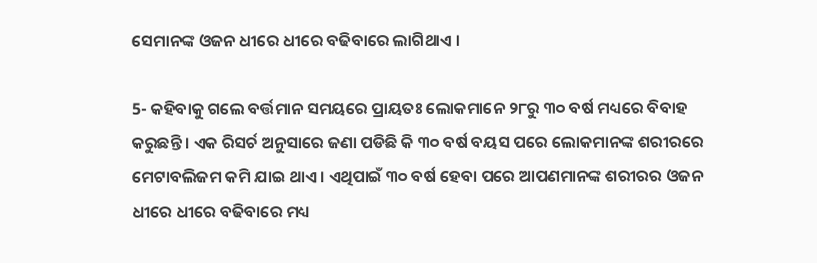ସେମାନଙ୍କ ଓଜନ ଧୀରେ ଧୀରେ ବଢିବାରେ ଲାଗିଥାଏ ।

5- କହିବାକୁ ଗଲେ ବର୍ତ୍ତମାନ ସମୟରେ ପ୍ରାୟତଃ ଲୋକମାନେ ୨୮ରୁ ୩୦ ବର୍ଷ ମଧ୍ୟରେ ବିବାହ କରୁଛନ୍ତି । ଏକ ରିସର୍ଚ ଅନୁସାରେ ଜଣା ପଡିଛି କି ୩୦ ବର୍ଷ ବୟସ ପରେ ଲୋକମାନଙ୍କ ଶରୀରରେ ମେଟାବଲିଜମ କମି ଯାଇ ଥାଏ । ଏଥିପାଇଁ ୩୦ ବର୍ଷ ହେବା ପରେ ଆପଣମାନଙ୍କ ଶରୀରର ଓଜନ ଧୀରେ ଧୀରେ ବଢିବାରେ ମଧ୍ୟ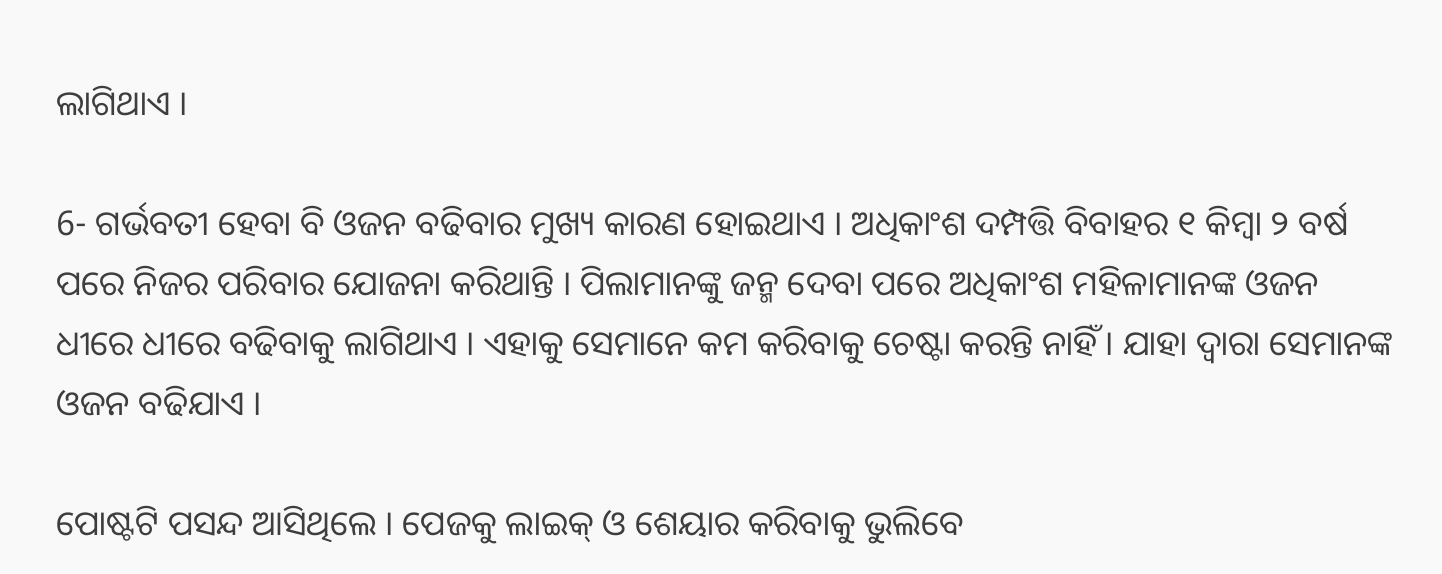ଲାଗିଥାଏ ।

6- ଗର୍ଭବତୀ ହେବା ବି ଓଜନ ବଢିବାର ମୁଖ୍ୟ କାରଣ ହୋଇଥାଏ । ଅଧିକାଂଶ ଦମ୍ପତ୍ତି ବିବାହର ୧ କିମ୍ବା ୨ ବର୍ଷ ପରେ ନିଜର ପରିବାର ଯୋଜନା କରିଥାନ୍ତି । ପିଲାମାନଙ୍କୁ ଜନ୍ମ ଦେବା ପରେ ଅଧିକାଂଶ ମହିଳାମାନଙ୍କ ଓଜନ ଧୀରେ ଧୀରେ ବଢିବାକୁ ଲାଗିଥାଏ । ଏହାକୁ ସେମାନେ କମ କରିବାକୁ ଚେଷ୍ଟା କରନ୍ତି ନାହିଁ । ଯାହା ଦ୍ଵାରା ସେମାନଙ୍କ ଓଜନ ବଢିଯାଏ ।

ପୋଷ୍ଟଟି ପସନ୍ଦ ଆସିଥିଲେ । ପେଜକୁ ଲାଇକ୍ ଓ ଶେୟାର କରିବାକୁ ଭୁଲିବେ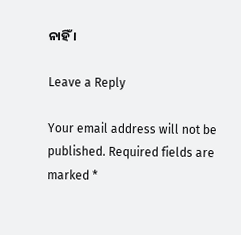ନାହିଁ ।

Leave a Reply

Your email address will not be published. Required fields are marked *